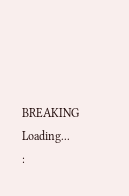BREAKING
Loading...
: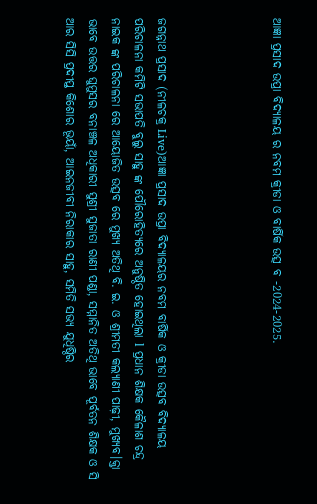ଆଜ୍ଞା ପ୍ରସାଦ ଉପ୍ରା ବିଦ୍ୟାଳୟ ର ନବମ କ୍ରୀଡା ଓ ବାର୍ଷିକ ଉତ୍ସ ବ -2024-2025.




ଜଗନ୍ନାଥ ପ୍ରସାଦ (ନୀଳଚକ୍ର Live)ଆଜ୍ଞା ପ୍ରସାଦ ଉପ୍ରା ବିଦ୍ୟାଳୟର ନବମ ବାର୍ଷିକ ଓ କ୍ରୀଡା ଉତ୍ସବ ବିଦ୍ୟାଳୟ ପରିଚାଳନା କମିଟି ସଭାପତି ବୁଲୁ ସାହୁ ଙ୍କ ପୌରୋହିତ୍ୟରେ ଅନୁଷ୍ଠିତ ହୋଇଥିଲା l ପ୍ରଧାନ ଶିକ୍ଷକ କୈଳାଶ ଚନ୍ଦ୍ର ନାଇକ ଙ୍କ ପରିଚାଳନା ରେ ଆୟୋଜିତ ଉତ୍ସବ ରେ ମୁଖ୍ୟ ଅତିଥି ବି. ଇ. ଓ ଶ୍ରୀମତୀ କଲ୍ୟାଣୀ ପାଢ଼ୀ, ମୁଖ୍ୟବ।କ୍ତା ଭାବେ ଉତ୍ତର ଘୁମୁସର ବନାଞ୍ଚଳ ଅଧିକାରୀ ସୁଶ୍ରୀ ସୁଜାତା ରାଣୀ ପଣ୍ଡା, ସମ୍ମାନିତ ଅତିଥି ଭାବେ ପୂର୍ବତନ ଶିକ୍ଷକ ଓ ସି ଆର ସିସି ପ୍ରଦୀପ୍ତ କିଶୋର ଭୂୟାଁ, ଆଇନଜୀବୀ ନିରାକାର ସାହୁ, ସମିତି ସଭ୍ୟ ଯୁଧିଷ୍ଠିର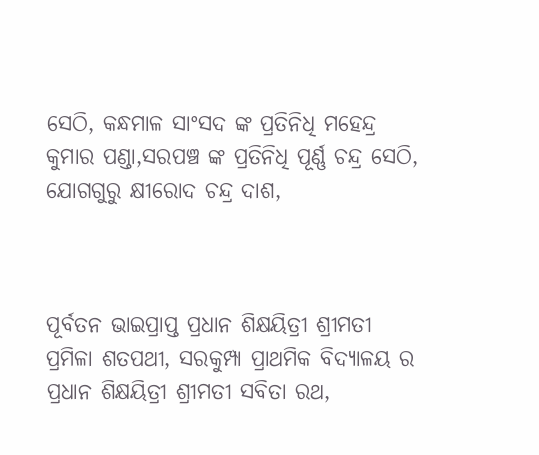ସେଠି, କନ୍ଧମାଳ ସାଂସଦ ଙ୍କ ପ୍ରତିନିଧି ମହେନ୍ଦ୍ର କୁମାର ପଣ୍ଡା,ସରପଞ୍ଚ ଙ୍କ ପ୍ରତିନିଧି ପୂର୍ଣ୍ଣ ଚନ୍ଦ୍ର ସେଠି, ଯୋଗଗୁରୁ କ୍ଷୀରୋଦ ଚନ୍ଦ୍ର ଦାଶ,



ପୂର୍ବତନ ଭାଇପ୍ରାପ୍ତ ପ୍ରଧାନ ଶିକ୍ଷୟିତ୍ରୀ ଶ୍ରୀମତୀ ପ୍ରମିଳା ଶତପଥୀ, ସରକୁମ୍ପା ପ୍ରାଥମିକ ବିଦ୍ୟାଳୟ ର ପ୍ରଧାନ ଶିକ୍ଷୟିତ୍ରୀ ଶ୍ରୀମତୀ ସବିତା ରଥ,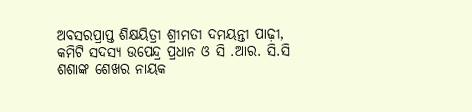ଅବସରପ୍ରାପ୍ତ ଶିକ୍ଷୟିତ୍ରୀ ଶ୍ରୀମତୀ ଦମୟନ୍ତୀ ପାଢ଼ୀ, କମିଟି ସଦସ୍ୟ ଉପେନ୍ଦ୍ର ପ୍ରଧାନ ଓ ସି .ଆର. ସି.ସି ଶଶାଙ୍କ ଶେଖର ନାୟକ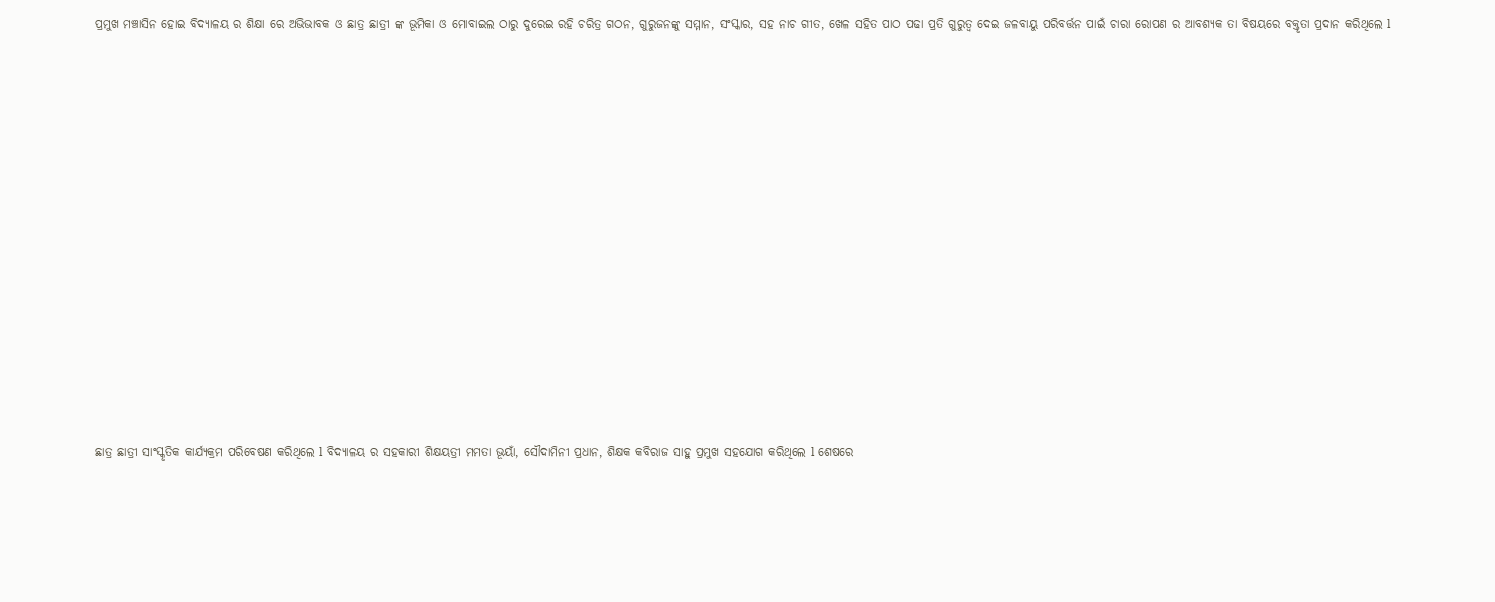ପ୍ରମୁଖ ମଞ୍ଚାସିନ ହୋଇ ବିଦ୍ୟାଳୟ ର ଶିକ୍ଷା ରେ ଅଭିଭାବକ ଓ ଛାତ୍ର ଛାତ୍ରୀ ଙ୍କ ଭୂମିକା ଓ ମୋବାଇଲ ଠାରୁ ଦୁରେଇ ରହି ଚରିତ୍ର ଗଠନ, ଗୁରୁଜନଙ୍କୁ ସମ୍ମାନ, ସଂସ୍କାର, ସହ ନାଚ ଗୀତ, ଖେଳ ସହିତ ପାଠ ପଢା ପ୍ରତି ଗୁରୁତ୍ୱ ଦେଇ ଜଳବାୟୁ ପରିବର୍ତ୍ତନ ପାଇଁ ଚାରା ରୋପଣ ର ଆବଶ୍ୟକ ତା ବିଷୟରେ ବକ୍ତୃତା ପ୍ରଦାନ କରିଥିଲେ l




















ଛାତ୍ର ଛାତ୍ରୀ ସାଂସ୍କୃତିକ କାର୍ଯ୍ୟକ୍ରମ ପରିବେଷଣ କରିଥିଲେ l ବିଦ୍ୟାଳୟ ର ସହକାରୀ ଶିକ୍ଷୟତ୍ରୀ ମମତା ଭୂୟାଁ, ସୌଦାମିନୀ ପ୍ରଧାନ, ଶିକ୍ଷକ କବିରାଜ ସାହୁ ପ୍ରମୁଖ ସହଯୋଗ କରିଥିଲେ l ଶେଷରେ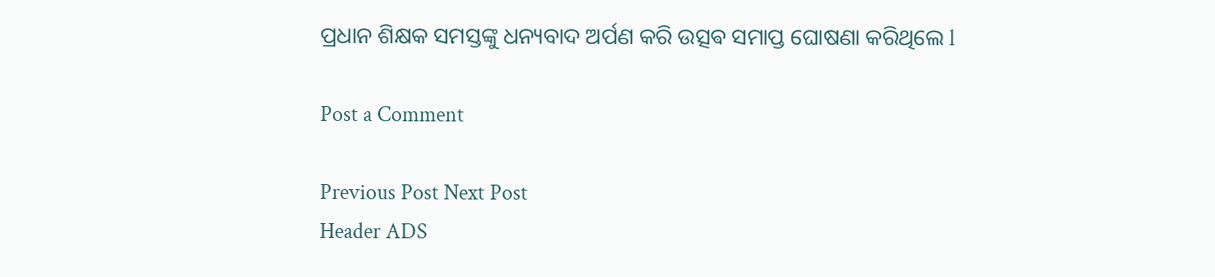ପ୍ରଧାନ ଶିକ୍ଷକ ସମସ୍ତଙ୍କୁ ଧନ୍ୟବାଦ ଅର୍ପଣ କରି ଉତ୍ସଵ ସମାପ୍ତ ଘୋଷଣା କରିଥିଲେ l

Post a Comment

Previous Post Next Post
Header ADS